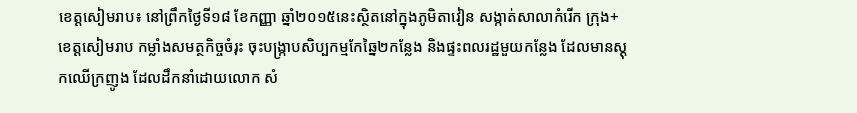ខេត្តសៀមរាប៖ នៅព្រឹកថ្ងៃទី១៨ ខែកញ្ញា ឆ្នាំ២០១៥នេះស្ថិតនៅក្នុងភូមិតាវៀន សង្កាត់សាលាកំរើក ក្រុង+ខេត្តសៀមរាប កម្លាំងសមត្ថកិច្ចចំរុះ ចុះបង្ក្រាបសិប្បកម្មកែឆ្នៃ២កន្លែង និងផ្ទះពលរដ្ឋមួយកន្លែង ដែលមានស្តុកឈើក្រញូង ដែលដឹកនាំដោយលោក សំ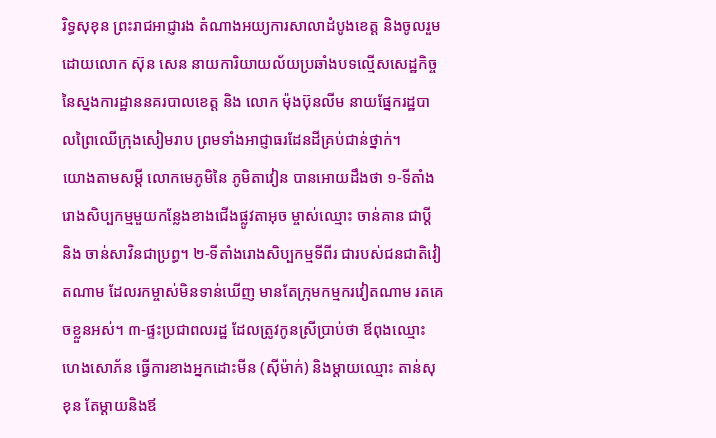រិទ្ធសុខុន ព្រះរាជអាជ្ញារង តំណាងអយ្យការសាលាដំបូងខេត្ត និងចូលរួមដោយលោក ស៊ុន សេន នាយការិយាយល័យប្រឆាំងបទល្មើសសេដ្ឋកិច្ច នៃស្នងការដ្ឋាននគរបាលខេត្ត និង លោក ម៉ុងប៊ុនលីម នាយផ្នែករដ្ឋបាលព្រៃឈើក្រុងសៀមរាប ព្រមទាំងអាជ្ញាធរដែនដីគ្រប់ជាន់ថ្នាក់។
យោងតាមសម្តី លោកមេភូមិនៃ ភូមិតាវៀន បានអោយដឹងថា ១-ទីតាំងរោងសិប្បកម្មមួយកន្លែងខាងជើងផ្លូវតាអុច ម្ចាស់ឈ្មោះ ចាន់គាន ជាប្តី និង ចាន់សាវិនជាប្រព្ធ។ ២-ទីតាំងរោងសិប្បកម្មទីពីរ ជារបស់ជនជាតិវៀតណាម ដែលរកម្ចាស់មិនទាន់ឃើញ មានតែក្រុមកម្មករវៀតណាម រតគេចខ្លួនអស់។ ៣-ផ្ទះប្រជាពលរដ្ឋ ដែលត្រូវកូនស្រីប្រាប់ថា ឪពុងឈ្មោះ ហេងសោភ័ន ធ្វើការខាងអ្នកដោះមីន (ស៊ីម៉ាក់) និងម្តាយឈ្មោះ តាន់សុខុន តែម្តាយនិងឪ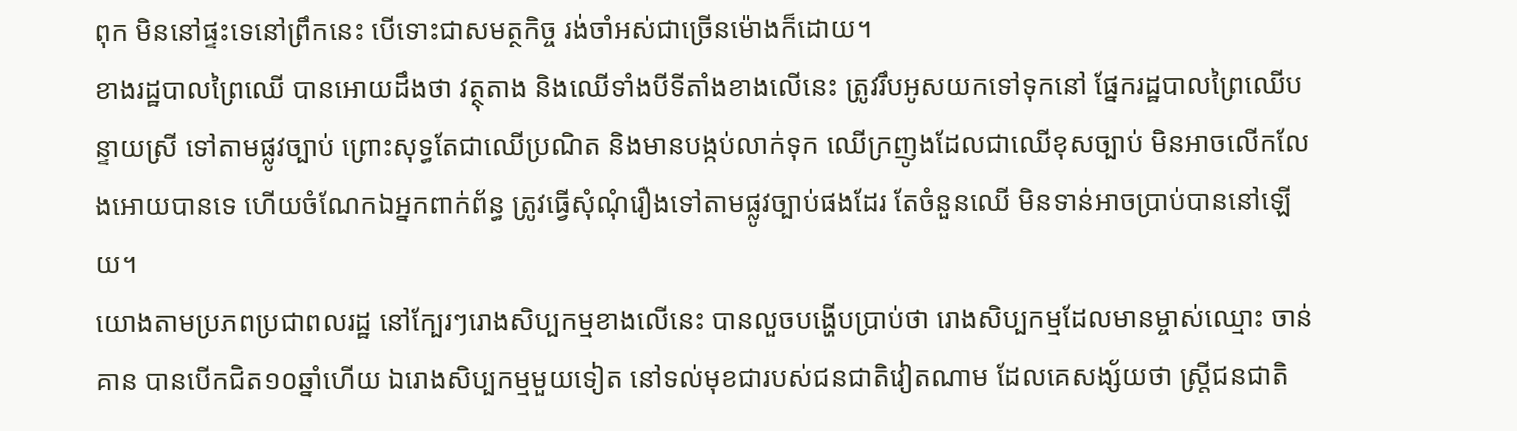ពុក មិននៅផ្ទះទេនៅព្រឹកនេះ បើទោះជាសមត្ថកិច្ច រង់ចាំអស់ជាច្រើនម៉ោងក៏ដោយ។
ខាងរដ្ឋបាលព្រៃឈើ បានអោយដឹងថា វត្ថុតាង និងឈើទាំងបីទីតាំងខាងលើនេះ ត្រូវរឹបអូសយកទៅទុកនៅ ផ្នែករដ្ឋបាលព្រៃឈើបន្ទាយស្រី ទៅតាមផ្លូវច្បាប់ ព្រោះសុទ្ធតែជាឈើប្រណិត និងមានបង្កប់លាក់ទុក ឈើក្រញូងដែលជាឈើខុសច្បាប់ មិនអាចលើកលែងអោយបានទេ ហើយចំណែកឯអ្នកពាក់ព័ន្ធ ត្រូវធ្វើសុំណុំរឿងទៅតាមផ្លូវច្បាប់ផងដែរ តែចំនួនឈើ មិនទាន់អាចប្រាប់បាននៅឡើយ។
យោងតាមប្រភពប្រជាពលរដ្ឋ នៅក្បែរៗរោងសិប្បកម្មខាងលើនេះ បានលួចបង្ហើបប្រាប់ថា រោងសិប្បកម្មដែលមានម្ចាស់ឈ្មោះ ចាន់គាន បានបើកជិត១០ឆ្នាំហើយ ឯរោងសិប្បកម្មមួយទៀត នៅទល់មុខជារបស់ជនជាតិវៀតណាម ដែលគេសង្ស័យថា ស្រ្តីជនជាតិ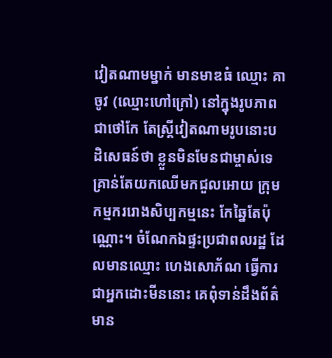វៀតណាមម្នាក់ មានមាឌធំ ឈ្មោះ គាចូវ (ឈ្មោះហៅក្រៅ) នៅក្នុងរូបភាពជាថៅកែ តែស្រ្តីវៀតណាមរូបនោះបដិសេធន៍ថា ខ្លួនមិនមែនជាម្ចាស់ទេ គ្រាន់តែយកឈើមកជួលអោយ ក្រុមកម្មកររោងសិប្បកម្មនេះ កែឆ្នៃតែប៉ុណ្ណោះ។ ចំណែកឯផ្ទះប្រជាពលរដ្ឋ ដែលមានឈ្មោះ ហេងសោភ័ណ ធ្វើការជាអ្នកដោះមីននោះ គេពុំទាន់ដឹងព័ត៌មាន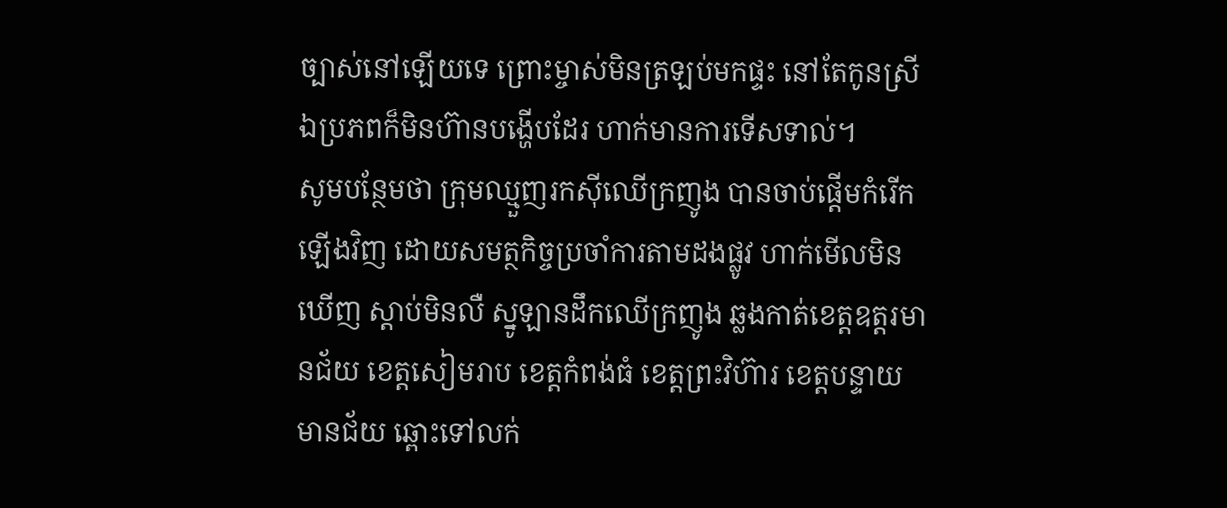ច្បាស់នៅឡើយទេ ព្រោះម្ចាស់មិនត្រឡប់មកផ្ទះ នៅតែកូនស្រី ឯប្រភពក៏មិនហ៊ានបង្ហើបដែរ ហាក់មានការទើសទាល់។
សូមបន្ថែមថា ក្រុមឈ្មួញរកស៊ីឈើក្រញូង បានចាប់ផ្តើមកំរើកឡើងវិញ ដោយសមត្ថកិច្ចប្រចាំការតាមដងផ្លូវ ហាក់មើលមិនឃើញ ស្តាប់មិនលឺ ស្នូឡានដឹកឈើក្រញូង ឆ្លងកាត់ខេត្តឧត្តរមានជ័យ ខេត្តសៀមរាប ខេត្តកំពង់ធំ ខេត្តព្រះវិហ៊ារ ខេត្តបន្ទាយមានជ័យ ឆ្ពោះទៅលក់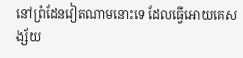នៅព្រំដែនវៀតណាមនោះទេ ដែលធ្វើអោយគេសង្ស័យ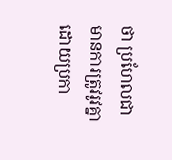ថា ប្រហែលជាមានការត្រូវរូវគ្នា ដោយប្រកា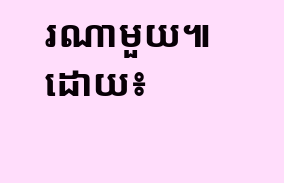រណាមួយ៕ ដោយ៖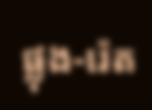ផ្លុង-រ៉េត